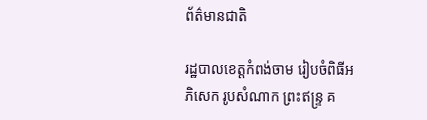ព័ត៌មានជាតិ

រដ្ឋបាលខេត្តកំពង់ចាម រៀបចំពិធីអភិសេក រូបសំណាក ព្រះឥន្រ្ទ គ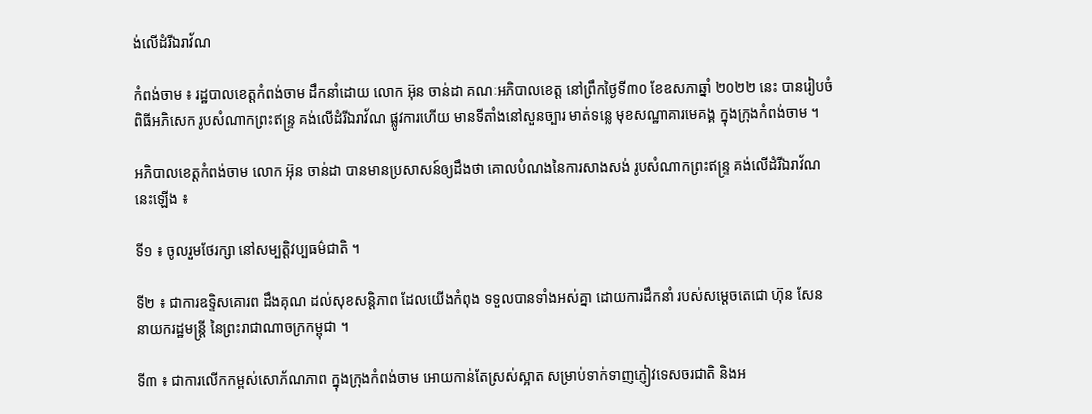ង់លើដំរីឯរាវ័ណ

កំពង់ចាម ៖ រដ្ឋបាលខេត្តកំពង់ចាម ដឹកនាំដោយ លោក អ៊ុន ចាន់ដា គណៈអភិបាលខេត្ត នៅព្រឹកថ្ងៃទី៣០ ខែឧសភាឆ្នាំ ២០២២ នេះ បានរៀបចំពិធីអភិសេក រូបសំណាកព្រះឥន្រ្ទ គង់លើដំរីឯរាវ័ណ ផ្លូវការហើយ មានទីតាំងនៅសួនច្បារ មាត់ទន្លេ មុខសណ្ឋាគារមេគង្គ ក្នុងក្រុងកំពង់ចាម ។

អភិបាលខេត្តកំពង់ចាម លោក អ៊ុន ចាន់ដា បានមានប្រសាសន៍ឲ្យដឹងថា គោលបំណងនៃការសាងសង់ រូបសំណាកព្រះឥន្រ្ទ គង់លើដំរីឯរាវ័ណនេះឡើង ៖

ទី១ ៖ ចូលរួមថែរក្សា នៅសម្បត្តិវប្បធម៌ជាតិ ។

ទី២ ៖ ជាការឧទ្ទិសគោរព ដឹងគុណ ដល់សុខសន្តិភាព ដែលយើងកំពុង ទទួលបានទាំងអស់គ្នា ដោយការដឹកនាំ របស់សម្ដេចតេជោ ហ៊ុន សែន នាយករដ្ឋមន្ត្រី នៃព្រះរាជាណាចក្រកម្ពុជា ។

ទី៣ ៖ ជាការលើកកម្ពស់សោភ័ណភាព ក្នុងក្រុងកំពង់ចាម អោយកាន់តែស្រស់ស្អាត សម្រាប់ទាក់ទាញភ្ញៀវទេសចរជាតិ និងអ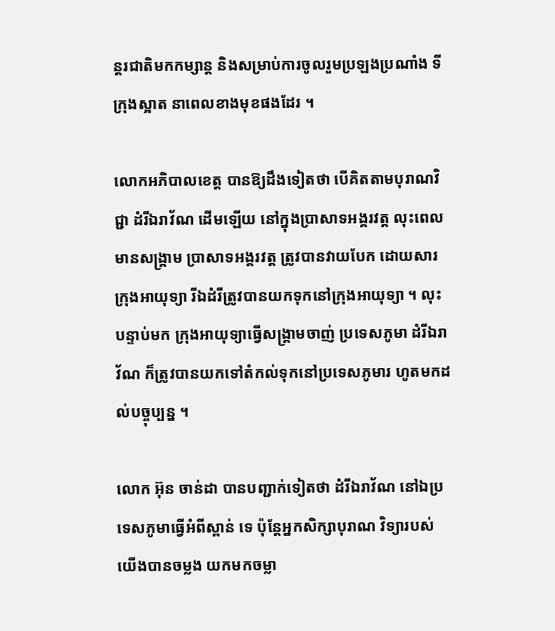ន្តរជាតិមកកម្សាន្ត និងសម្រាប់ការចូលរួមប្រឡងប្រណាំង ទីក្រុងស្អាត នាពេលខាងមុខផងដែរ ។

លោកអភិបាលខេត្ត បានឱ្យដឹងទៀតថា បើគិតតាមបុរាណវិជ្ជា ដំរីឯរាវ័ណ ដើមឡើយ នៅក្នុងប្រាសាទអង្គរវត្ត លុះពេលមានសង្គ្រាម ប្រាសាទអង្គរវត្ត ត្រូវបានវាយបែក ដោយសារក្រុងអាយុទ្យា រីឯដំរីត្រូវបានយកទុកនៅក្រុងអាយុទ្យា ។ លុះបន្ទាប់មក ក្រុងអាយុទ្យាធ្វើសង្រ្គាមចាញ់ ប្រទេសភូមា ដំរីឯរាវ័ណ ក៏ត្រូវបានយកទៅតំកល់ទុកនៅប្រទេសភូមារ ហូតមកដល់បច្ចុប្បន្ន ។

លោក អ៊ុន ចាន់ដា បានបញ្ជាក់ទៀតថា ដំរីឯរាវ័ណ នៅឯប្រទេសភូមាធ្វើអំពីស្ពាន់ ទេ ប៉ុន្តែអ្នកសិក្សាបុរាណ វិទ្យារបស់យើងបានចម្លង យកមកចម្លា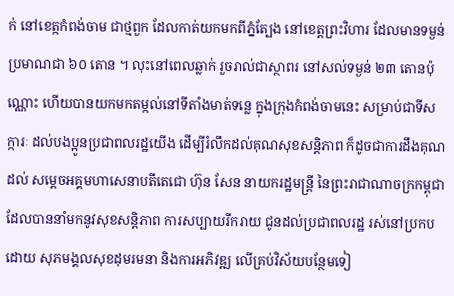ក់ នៅខេត្កកំពង់ចាម ជាថ្មពួក ដែលកាត់យកមកពីភ្នំត្បែង នៅខេត្តព្រះវិហារ ដែលមានទម្ងន់ ប្រមាណជា ៦០ តោន ។ លុះនៅពេលឆ្លាក់ រួចរាល់ជាស្ថាពរ នៅសល់ទម្ងន់ ២៣ តោនប៉ុណ្ណោះ ហើយបានយកមកតម្កល់នៅទីតាំងមាត់ទន្លេ ក្នុងក្រុងកំពង់ចាមនេះ សម្រាប់ជាទីសក្ការៈ ដល់បងប្អូនប្រជាពលរដ្ឋយើង ដើម្បីរំលឹកដល់គុណសុខសន្តិភាព ក៏ដូចជាការដឹងគុណដល់ សម្ដេចអគ្គមហាសេនាបតីតេជោ ហ៊ុន សែន នាយករដ្ឋមន្ត្រី នៃព្រះរាជាណាចក្រកម្ពុជា ដែលបាននាំមកនូវសុខសន្តិភាព ការសប្បាយរីករាយ ជូនដល់ប្រជាពលរដ្ឋ រស់នៅប្រកបដោយ សុភមង្គលសុខដុមរមនា និងការអភិវឌ្ឍ លើគ្រប់វិស័យបន្ថែមទៀ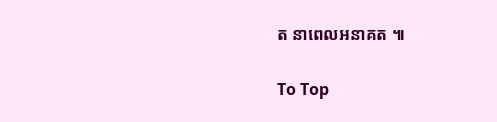ត នាពេលអនាគត ៕

To Top